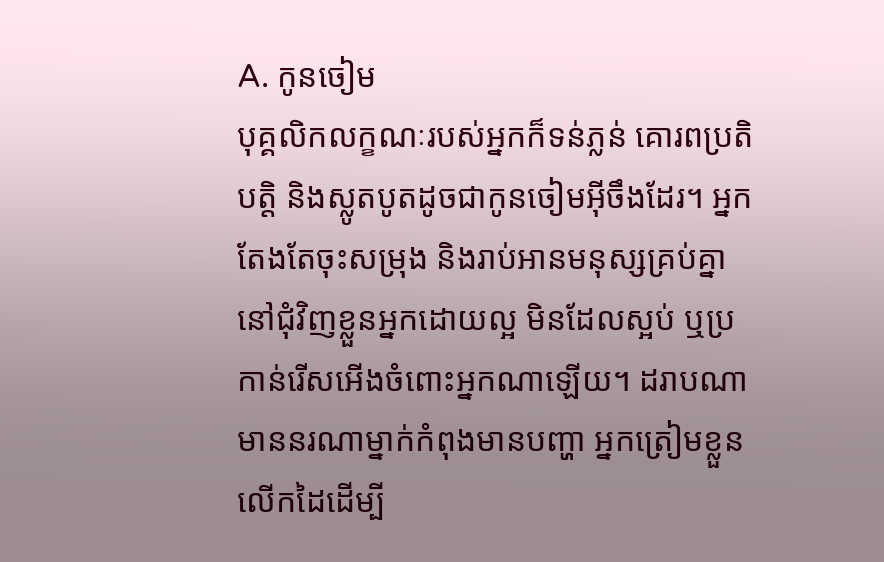A. កូនចៀម
បុគ្គលិកលក្ខណៈរបស់អ្នកក៏ទន់ភ្លន់ គោរពប្រតិបត្តិ និងស្លូតបូតដូចជាកូនចៀមអ៊ីចឹងដែរ។ អ្នកតែងតែចុះសម្រុង និងរាប់អានមនុស្សគ្រប់គ្នានៅជុំវិញខ្លួនអ្នកដោយល្អ មិនដែលស្អប់ ឬប្រកាន់រើសអើងចំពោះអ្នកណាឡើយ។ ដរាបណាមាននរណាម្នាក់កំពុងមានបញ្ហា អ្នកត្រៀមខ្លួនលើកដៃដើម្បី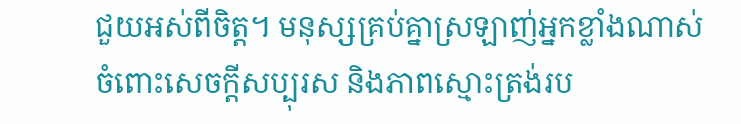ជួយអស់ពីចិត្ត។ មនុស្សគ្រប់គ្នាស្រឡាញ់អ្នកខ្លាំងណាស់ ចំពោះសេចក្តីសប្បុរស និងភាពស្មោះត្រង់រប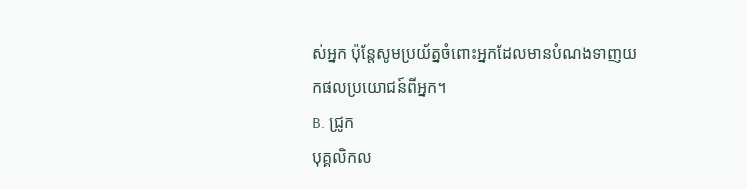ស់អ្នក ប៉ុន្តែសូមប្រយ័ត្នចំពោះអ្នកដែលមានបំណងទាញយកផលប្រយោជន៍ពីអ្នក។
B. ជ្រូក
បុគ្គលិកល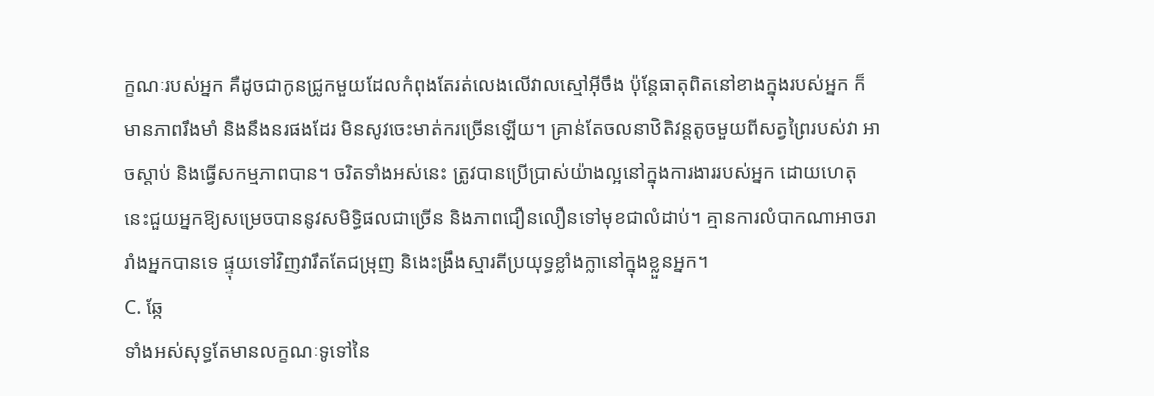ក្ខណៈរបស់អ្នក គឺដូចជាកូនជ្រូកមួយដែលកំពុងតែរត់លេងលើវាលស្មៅអ៊ីចឹង ប៉ុន្តែធាតុពិតនៅខាងក្នុងរបស់អ្នក ក៏មានភាពរឹងមាំ និងនឹងនរផងដែរ មិនសូវចេះមាត់ករច្រើនឡើយ។ គ្រាន់តែចលនាឋិតិវន្តតូចមួយពីសត្វព្រៃរបស់វា អាចស្តាប់ និងធ្វើសកម្មភាពបាន។ ចរិតទាំងអស់នេះ ត្រូវបានប្រើប្រាស់យ៉ាងល្អនៅក្នុងការងាររបស់អ្នក ដោយហេតុនេះជួយអ្នកឱ្យសម្រេចបាននូវសមិទ្ធិផលជាច្រើន និងភាពជឿនលឿនទៅមុខជាលំដាប់។ គ្មានការលំបាកណាអាចរារាំងអ្នកបានទេ ផ្ទុយទៅវិញវារឹតតែជម្រុញ និងេះង្រឹងស្មារតីប្រយុទ្ធខ្លាំងក្លានៅក្នុងខ្លួនអ្នក។
C. ឆ្កែ
ទាំងអស់សុទ្ធតែមានលក្ខណៈទូទៅនៃ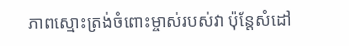ភាពស្មោះត្រង់ចំពោះម្ចាស់របស់វា ប៉ុន្តែសំដៅ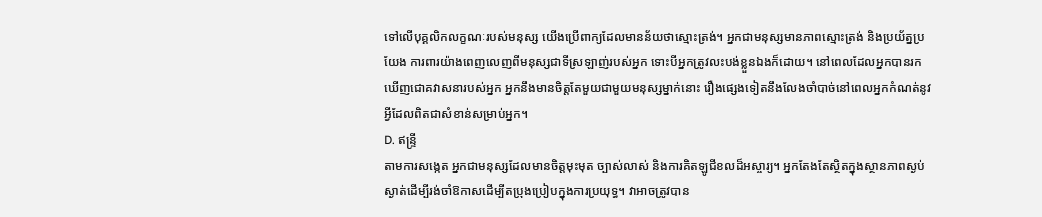ទៅលើបុគ្គលិកលក្ខណៈរបស់មនុស្ស យើងប្រើពាក្យដែលមានន័យថាស្មោះត្រង់។ អ្នកជាមនុស្សមានភាពស្មោះត្រង់ និងប្រយ័ត្នប្រយែង ការពារយ៉ាងពេញលេញពីមនុស្សជាទីស្រឡាញ់របស់អ្នក ទោះបីអ្នកត្រូវលះបង់ខ្លួនឯងក៏ដោយ។ នៅពេលដែលអ្នកបានរកឃើញជោគវាសនារបស់អ្នក អ្នកនឹងមានចិត្តតែមួយជាមួយមនុស្សម្នាក់នោះ រឿងផ្សេងទៀតនឹងលែងចាំបាច់នៅពេលអ្នកកំណត់នូវអ្វីដែលពិតជាសំខាន់សម្រាប់អ្នក។
D. ឥន្ទ្រី
តាមការសង្កេត អ្នកជាមនុស្សដែលមានចិត្តមុះមុត ច្បាស់លាស់ និងការគិតឡូជីខលដ៏អស្ចារ្យ។ អ្នកតែងតែស្ថិតក្នុងស្ថានភាពស្ងប់ស្ងាត់ដើម្បីរង់ចាំឱកាសដើម្បីតប្រុងប្រៀបក្នុងការប្រយុទ្ធ។ វាអាចត្រូវបាន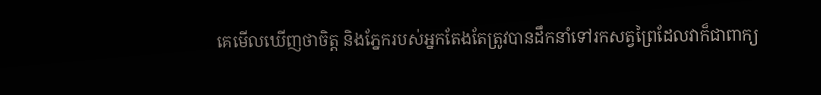គេមើលឃើញថាចិត្ត និងភ្នែករបស់អ្នកតែងតែត្រូវបានដឹកនាំទៅរកសត្វព្រៃដែលវាក៏ជាពាក្យ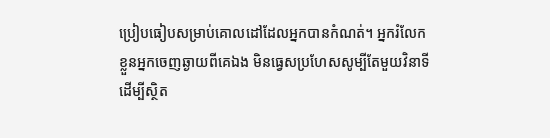ប្រៀបធៀបសម្រាប់គោលដៅដែលអ្នកបានកំណត់។ អ្នករំលែកខ្លួនអ្នកចេញឆ្ងាយពីគេឯង មិនធ្វេសប្រហែសសូម្បីតែមួយវិនាទី ដើម្បីស្ថិត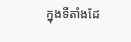ក្នុងទីតាំងដែ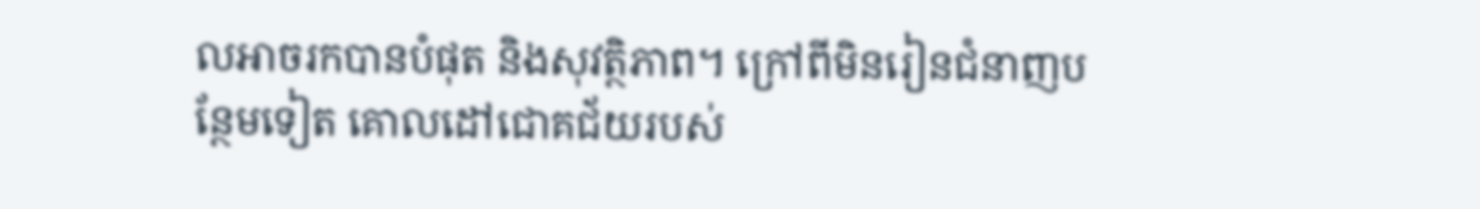លអាចរកបានបំផុត និងសុវត្ថិភាព។ ក្រៅពីមិនរៀនជំនាញបន្ថែមទៀត គោលដៅជោគជ័យរបស់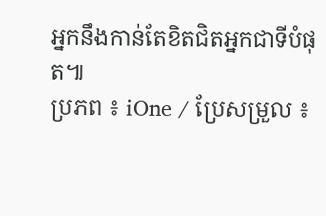អ្នកនឹងកាន់តែខិតជិតអ្នកជាទីបំផុត៕
ប្រភព ៖ iOne / ប្រែសម្រួល ៖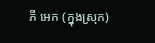ភី អេក (ក្នុងស្រុក)